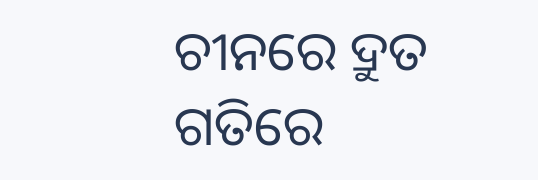ଚୀନରେ ଦ୍ରୁତ ଗତିରେ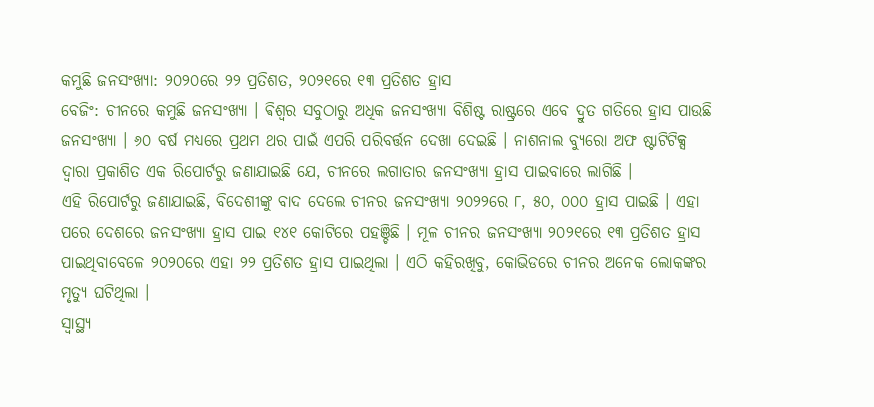କମୁଛି ଜନସଂଖ୍ୟା: ୨୦୨୦ରେ ୨୨ ପ୍ରତିଶତ, ୨୦୨୧ରେ ୧୩ ପ୍ରତିଶତ ହ୍ରାସ
ବେଜିଂ: ଚୀନରେ କମୁଛି ଜନସଂଖ୍ୟା । ଵିଶ୍ଵର ସବୁଠାରୁ ଅଧିକ ଜନସଂଖ୍ୟା ବିଶିଷ୍ଟ ରାଷ୍ଟ୍ରରେ ଏବେ ଦ୍ରୁତ ଗତିରେ ହ୍ରାସ ପାଉଛି ଜନସଂଖ୍ୟା । ୬୦ ବର୍ଷ ମଧ୍ୟରେ ପ୍ରଥମ ଥର ପାଇଁ ଏପରି ପରିବର୍ତ୍ତନ ଦେଖା ଦେଇଛି । ନାଶନାଲ ବ୍ୟୁରୋ ଅଫ ଷ୍ଟାଟିଟିକ୍ସ ଦ୍ୱାରା ପ୍ରକାଶିତ ଏକ ରିପୋର୍ଟରୁ ଜଣାଯାଇଛି ଯେ, ଚୀନରେ ଲଗାତାର ଜନସଂଖ୍ୟା ହ୍ରାସ ପାଇବାରେ ଲାଗିଛି ।
ଏହି ରିପୋର୍ଟରୁ ଜଣାଯାଇଛି, ବିଦେଶୀଙ୍କୁ ବାଦ ଦେଲେ ଚୀନର ଜନସଂଖ୍ୟା ୨୦୨୨ରେ ୮, ୫୦, ୦୦୦ ହ୍ରାସ ପାଇଛି । ଏହା ପରେ ଦେଶରେ ଜନସଂଖ୍ୟା ହ୍ରାସ ପାଇ ୧୪୧ କୋଟିରେ ପହଞ୍ଚିଛି । ମୂଳ ଚୀନର ଜନସଂଖ୍ୟା ୨୦୨୧ରେ ୧୩ ପ୍ରତିଶତ ହ୍ରାସ ପାଇଥିବାବେଳେ ୨୦୨୦ରେ ଏହା ୨୨ ପ୍ରତିଶତ ହ୍ରାସ ପାଇଥିଲା । ଏଠି କହିରଖିବୁ, କୋଭିଡରେ ଚୀନର ଅନେକ ଲୋକଙ୍କର ମୃତ୍ୟୁ ଘଟିଥିଲା ।
ସ୍ୱାସ୍ଥ୍ୟ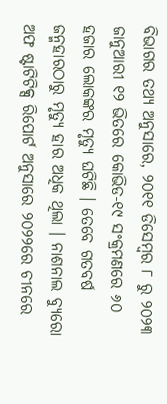ବିଭାଗର ତଥ୍ୟ ଅନୁସାରେ, ୨୦୧୧ ଡିସେମ୍ବର ୮ ରୁ ୨୦୨୩ ଜାନୁଆରୀ ୧୨ ଭିତରେ କୋଭିଡ-୧୯ ସଂକ୍ରମଣରେ ୬୦ ହଜାର ଲୋକଙ୍କର ମୃତ୍ୟୁ ଘଟିଛି । ତେବେ ଗତବର୍ଷ ଜନ୍ମହାରଠାରୁ ମୃତ୍ୟୁ ହାର ଅଧିକ ଥିଲା । ନାଶନାଲ ବ୍ୟୁରୋ ଅଫ ଷ୍ଟାଟିଟିକ୍ସ ରିପୋର୍ଟ ଅନୁସାରେ ୨୦୨୨ରେ ଚୀନରେ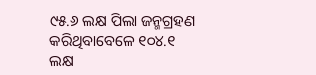୯୫.୬ ଲକ୍ଷ ପିଲା ଜନ୍ମଗ୍ରହଣ କରିଥିବାବେଳେ ୧୦୪.୧ ଲକ୍ଷ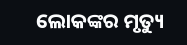ଲୋକଙ୍କର ମୃତ୍ୟୁ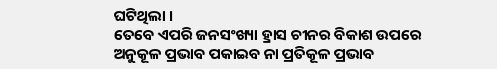ଘଟିଥିଲା ।
ତେବେ ଏପରି ଜନସଂଖ୍ୟା ହ୍ରାସ ଚୀନର ବିକାଶ ଉପରେ ଅନୁକୂଳ ପ୍ରଭାବ ପକାଇବ ନା ପ୍ରତିକୂଳ ପ୍ରଭାବ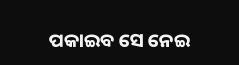ପକାଇବ ସେ ନେଇ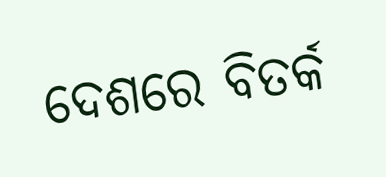ଦେଶରେ ବିତର୍କ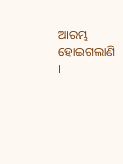ଆରମ୍ଭ ହୋଇଗଲାଣି ।